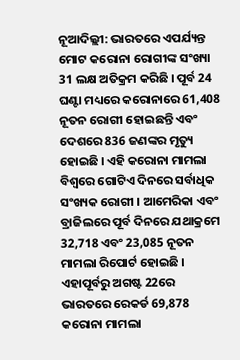ନୂଆଦିଲ୍ଲୀ: ଭାରତରେ ଏପର୍ଯ୍ୟନ୍ତ ମୋଟ କରୋନା ରୋଗୀଙ୍କ ସଂଖ୍ୟା 31 ଲକ୍ଷ ଅତିକ୍ରମ କରିଛି । ପୂର୍ବ 24 ଘଣ୍ଟା ମଧ୍ୟରେ କରୋନାରେ 61,408 ନୂତନ ରୋଗୀ ହୋଇଛନ୍ତି ଏବଂ ଦେଶରେ 836 ଜଣଙ୍କର ମୃତ୍ୟୁ ହୋଇଛି । ଏହି କରୋନା ମାମଲା ବିଶ୍ୱରେ ଗୋଟିଏ ଦିନରେ ସର୍ବାଧିକ ସଂଖ୍ୟକ ରୋଗୀ । ଆମେରିକା ଏବଂ ବ୍ରାଜିଲରେ ପୂର୍ବ ଦିନରେ ଯଥାକ୍ରମେ 32,718 ଏବଂ 23,085 ନୂତନ ମାମଲା ରିପୋର୍ଟ ହୋଇଛି । ଏହାପୂର୍ବରୁ ଅଗଷ୍ଟ 22ରେ ଭାରତରେ ରେକର୍ଡ 69,878 କରୋନା ମାମଲା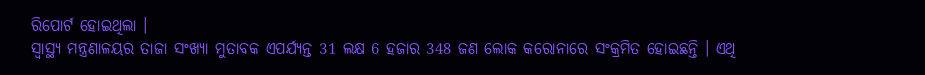ରିପୋର୍ଟ ହୋଇଥିଲା ।
ସ୍ୱାସ୍ଥ୍ୟ ମନ୍ତ୍ରଣାଳୟର ତାଜା ସଂଖ୍ୟା ମୁତାବକ ଏପର୍ଯ୍ୟନ୍ତ 31 ଲକ୍ଷ 6 ହଜାର 348 ଜଣ ଲୋକ କରୋନାରେ ସଂକ୍ରମିତ ହୋଇଛନ୍ତି । ଏଥି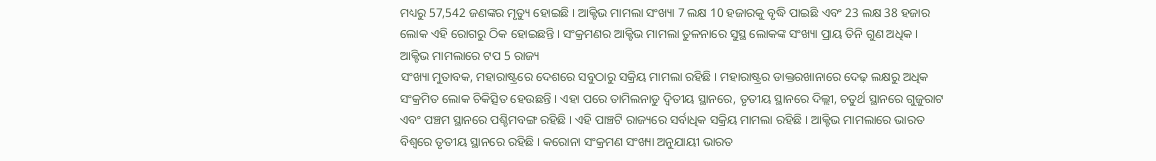ମଧ୍ୟରୁ 57,542 ଜଣଙ୍କର ମୃତ୍ୟୁ ହୋଇଛି । ଆକ୍ଟିଭ ମାମଲା ସଂଖ୍ୟା 7 ଲକ୍ଷ 10 ହଜାରକୁ ବୃଦ୍ଧି ପାଇଛି ଏବଂ 23 ଲକ୍ଷ 38 ହଜାର ଲୋକ ଏହି ରୋଗରୁ ଠିକ ହୋଇଛନ୍ତି । ସଂକ୍ରମଣର ଆକ୍ଟିଭ ମାମଲା ତୁଳନାରେ ସୁସ୍ଥ ଲୋକଙ୍କ ସଂଖ୍ୟା ପ୍ରାୟ ତିନି ଗୁଣ ଅଧିକ ।
ଆକ୍ଟିଭ ମାମଲାରେ ଟପ 5 ରାଜ୍ୟ
ସଂଖ୍ୟା ମୁତାବକ, ମହାରାଷ୍ଟ୍ରରେ ଦେଶରେ ସବୁଠାରୁ ସକ୍ରିୟ ମାମଲା ରହିଛି । ମହାରାଷ୍ଟ୍ରର ଡାକ୍ତରଖାନାରେ ଦେଢ଼ ଲକ୍ଷରୁ ଅଧିକ ସଂକ୍ରମିତ ଲୋକ ଚିକିତ୍ସିତ ହେଉଛନ୍ତି । ଏହା ପରେ ତାମିଲନାଡୁ ଦ୍ୱିତୀୟ ସ୍ଥାନରେ, ତୃତୀୟ ସ୍ଥାନରେ ଦିଲ୍ଲୀ, ଚତୁର୍ଥ ସ୍ଥାନରେ ଗୁଜୁରାଟ ଏବଂ ପଞ୍ଚମ ସ୍ଥାନରେ ପଶ୍ଚିମବଙ୍ଗ ରହିଛି । ଏହି ପାଞ୍ଚଟି ରାଜ୍ୟରେ ସର୍ବାଧିକ ସକ୍ରିୟ ମାମଲା ରହିଛି । ଆକ୍ଟିଭ ମାମଲାରେ ଭାରତ ବିଶ୍ୱରେ ତୃତୀୟ ସ୍ଥାନରେ ରହିଛି । କରୋନା ସଂକ୍ରମଣ ସଂଖ୍ୟା ଅନୁଯାୟୀ ଭାରତ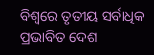ବିଶ୍ୱରେ ତୃତୀୟ ସର୍ବାଧିକ ପ୍ରଭାବିତ ଦେଶ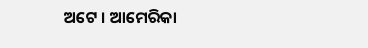ଅଟେ । ଆମେରିକା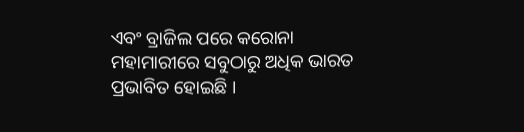ଏବଂ ବ୍ରାଜିଲ ପରେ କରୋନା ମହାମାରୀରେ ସବୁଠାରୁ ଅଧିକ ଭାରତ ପ୍ରଭାବିତ ହୋଇଛି ।